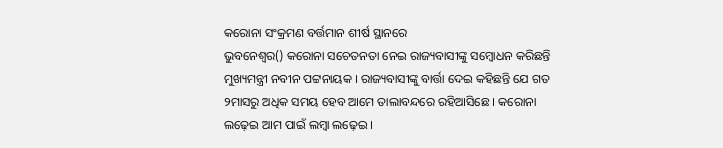କରୋନା ସଂକ୍ରମଣ ବର୍ତ୍ତମାନ ଶୀର୍ଷ ସ୍ଥାନରେ
ଭୁବନେଶ୍ୱର() କରୋନା ସଚେତନତା ନେଇ ରାଜ୍ୟବାସୀଙ୍କୁ ସମ୍ବୋଧନ କରିଛନ୍ତି ମୁଖ୍ୟମନ୍ତ୍ରୀ ନବୀନ ପଟ୍ଟନାୟକ । ରାଜ୍ୟବାସୀଙ୍କୁ ବାର୍ତ୍ତା ଦେଇ କହିଛନ୍ତି ଯେ ଗତ ୨ମାସରୁ ଅଧିକ ସମୟ ହେବ ଆମେ ତାଲାବନ୍ଦରେ ରହିଆସିଛେ । କରୋନା ଲଢ଼େଇ ଆମ ପାଇଁ ଲମ୍ବା ଲଢ଼େଇ ।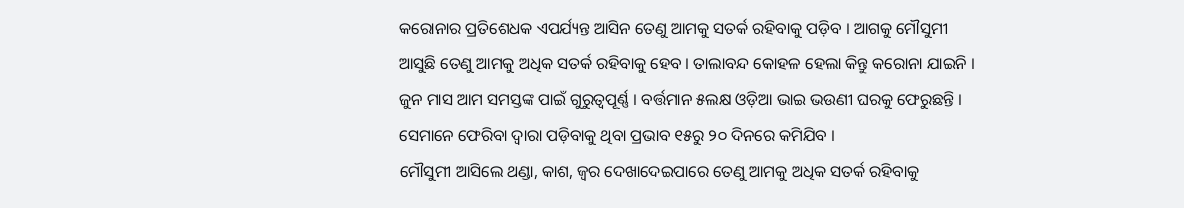କରୋନାର ପ୍ରତିଶେଧକ ଏପର୍ଯ୍ୟନ୍ତ ଆସିନ ତେଣୁ ଆମକୁ ସତର୍କ ରହିବାକୁ ପଡ଼ିବ । ଆଗକୁ ମୌସୁମୀ ଆସୁଛି ତେଣୁ ଆମକୁ ଅଧିକ ସତର୍କ ରହିବାକୁ ହେବ । ତାଲାବନ୍ଦ କୋହଳ ହେଲା କିନ୍ତୁ କରୋନା ଯାଇନି । ଜୁନ ମାସ ଆମ ସମସ୍ତଙ୍କ ପାଇଁ ଗୁରୁତ୍ୱପୂର୍ଣ୍ଣ । ବର୍ତ୍ତମାନ ୫ଲକ୍ଷ ଓଡ଼ିଆ ଭାଇ ଭଉଣୀ ଘରକୁ ଫେରୁଛନ୍ତି । ସେମାନେ ଫେରିବା ଦ୍ୱାରା ପଡ଼ିବାକୁ ଥିବା ପ୍ରଭାବ ୧୫ରୁ ୨୦ ଦିନରେ କମିଯିବ ।
ମୌସୁମୀ ଆସିଲେ ଥଣ୍ଡା, କାଶ, ଜ୍ୱର ଦେଖାଦେଇପାରେ ତେଣୁ ଆମକୁ ଅଧିକ ସତର୍କ ରହିବାକୁ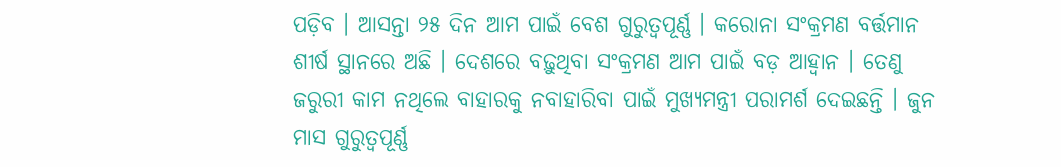ପଡ଼ିବ । ଆସନ୍ତା ୨୫ ଦିନ ଆମ ପାଇଁ ବେଶ ଗୁରୁତ୍ୱପୂର୍ଣ୍ଣ । କରୋନା ସଂକ୍ରମଣ ବର୍ତ୍ତମାନ ଶୀର୍ଷ ସ୍ଥାନରେ ଅଛି । ଦେଶରେ ବଢ଼ୁଥିବା ସଂକ୍ରମଣ ଆମ ପାଇଁ ବଡ଼ ଆହ୍ୱାନ । ତେଣୁ ଜରୁରୀ କାମ ନଥିଲେ ବାହାରକୁ ନବାହାରିବା ପାଇଁ ମୁଖ୍ୟମନ୍ତ୍ରୀ ପରାମର୍ଶ ଦେଇଛନ୍ତି । ଜୁନ ମାସ ଗୁରୁତ୍ୱପୂର୍ଣ୍ଣ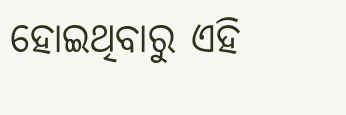ହୋଇଥିବାରୁ ଏହି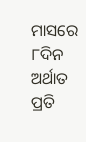ମାସରେ ୮ଦିନ ଅର୍ଥାତ ପ୍ରତି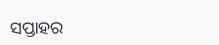ସପ୍ତାହର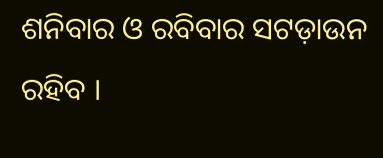ଶନିବାର ଓ ରବିବାର ସଟଡ଼ାଉନ ରହିବ ।